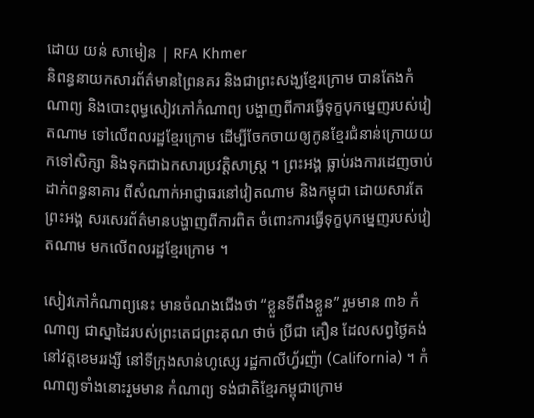ដោយ យន់ សាមៀន | RFA Khmer
និពន្ធនាយកសារព័ត៌មានព្រៃនគរ និងជាព្រះសង្ឃខ្មែរក្រោម បានតែងកំណាព្យ និងបោះពុម្ធសៀវភៅកំណាព្យ បង្ហាញពីការធ្វើទុក្ខបុកម្នេញរបស់វៀតណាម ទៅលើពលរដ្ឋខ្មែរក្រោម ដើម្បីចែកចាយឲ្យកូនខ្មែរជំនាន់ក្រោយយកទៅសិក្សា និងទុកជាឯកសារប្រវត្តិសាស្ត្រ ។ ព្រះអង្គ ធ្លាប់រងការដេញចាប់ដាក់ពន្ធនាគារ ពីសំណាក់អាជ្ញាធរនៅវៀតណាម និងកម្ពុជា ដោយសារតែព្រះអង្គ សរសេរព័ត៌មានបង្ហាញពីការពិត ចំពោះការធ្វើទុក្ខបុកម្នេញរបស់វៀតណាម មកលើពលរដ្ឋខ្មែរក្រោម ។

សៀវភៅកំណាព្យនេះ មានចំណងជើងថា “ខ្លួនទីពឹងខ្លួន” រួមមាន ៣៦ កំណាព្យ ជាស្នាដៃរបស់ព្រះតេជព្រះគុណ ថាច់ ប្រីជា គឿន ដែលសព្វថ្ងៃគង់នៅវត្តខេមររង្សី នៅទីក្រុងសាន់ហូស្សេ រដ្ឋកាលីហ្វ័រញ៉ា (California) ។ កំណាព្យទាំងនោះរួមមាន កំណាព្យ ទង់ជាតិខ្មែរកម្ពុជាក្រោម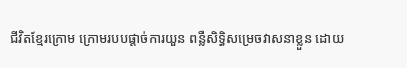ជីវិតខ្មែរក្រោម ក្រោមរបបផ្តាច់ការយួន ពន្លឺសិទ្ធិសម្រេចវាសនាខ្លួន ដោយ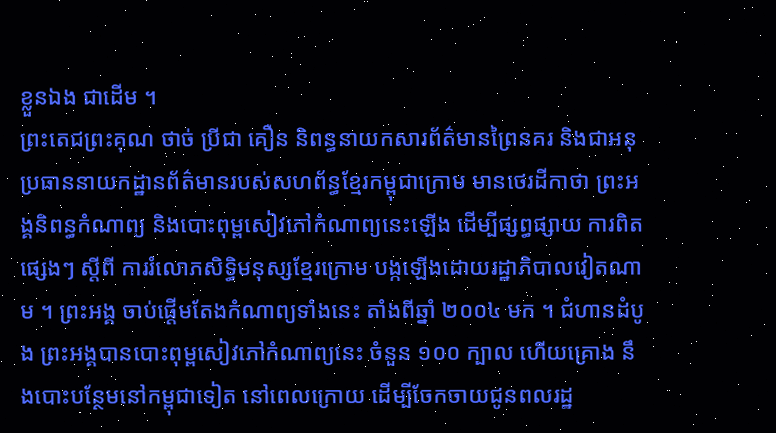ខ្លួនឯង ជាដើម ។
ព្រះតេជព្រះគុណ ថាច់ ប្រីជា គឿន និពន្ធនាយកសារព័ត៌មានព្រៃនគរ និងជាអនុប្រធាននាយកដ្ឋានព័ត៌មានរបស់សហព័ន្ធខ្មែរកម្ពុជាក្រោម មានថេរដីកាថា ព្រះអង្គនិពន្ធកំណាព្យ និងបោះពុម្ពសៀវភៅកំណាព្យនេះឡើង ដើម្បីផ្សព្ធផ្សាយ ការពិតផ្សេងៗ ស្តីពី ការរំលោភសិទ្ធិមនុស្សខ្មែរក្រោម បង្កឡើងដោយរដ្ឋាភិបាលវៀតណាម ។ ព្រះអង្គ ចាប់ផ្ដើមតែងកំណាព្យទាំងនេះ តាំងពីឆ្នាំ ២០០៤ មក ។ ជំហានដំបូង ព្រះអង្គបានបោះពុម្ពសៀវភៅកំណាព្យនេះ ចំនួន ១០០ ក្បាល ហើយគ្រោង នឹងបោះបន្ថែមនៅកម្ពុជាទៀត នៅពេលក្រោយ ដើម្បីចែកចាយជូនពលរដ្ឋ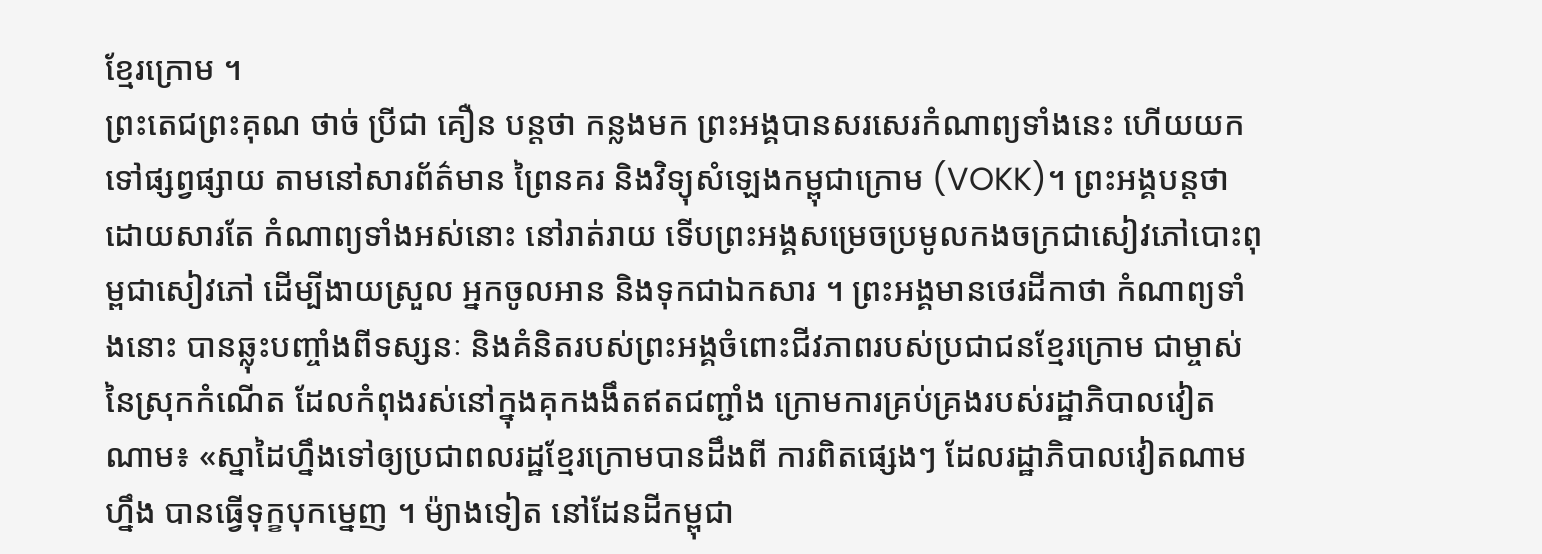ខ្មែរក្រោម ។
ព្រះតេជព្រះគុណ ថាច់ ប្រីជា គឿន បន្តថា កន្លងមក ព្រះអង្គបានសរសេរកំណាព្យទាំងនេះ ហើយយកទៅផ្សព្វផ្សាយ តាមនៅសារព័ត៌មាន ព្រៃនគរ និងវិទ្យុសំឡេងកម្ពុជាក្រោម (VOKK)។ ព្រះអង្គបន្តថា ដោយសារតែ កំណាព្យទាំងអស់នោះ នៅរាត់រាយ ទើបព្រះអង្គសម្រេចប្រមូលកងចក្រជាសៀវភៅបោះពុម្ពជាសៀវភៅ ដើម្បីងាយស្រួល អ្នកចូលអាន និងទុកជាឯកសារ ។ ព្រះអង្គមានថេរដីកាថា កំណាព្យទាំងនោះ បានឆ្លុះបញ្ចាំងពីទស្សនៈ និងគំនិតរបស់ព្រះអង្គចំពោះជីវភាពរបស់ប្រជាជនខ្មែរក្រោម ជាម្ចាស់នៃស្រុកកំណើត ដែលកំពុងរស់នៅក្នុងគុកងងឹតឥតជញ្ជាំង ក្រោមការគ្រប់គ្រងរបស់រដ្ឋាភិបាលវៀតណាម៖ «ស្នាដៃហ្នឹងទៅឲ្យប្រជាពលរដ្ឋខ្មែរក្រោមបានដឹងពី ការពិតផ្សេងៗ ដែលរដ្ឋាភិបាលវៀតណាមហ្នឹង បានធ្វើទុក្ខបុកម្នេញ ។ ម៉្យាងទៀត នៅដែនដីកម្ពុជា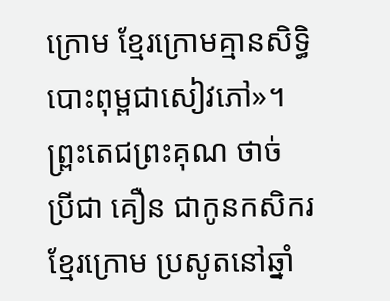ក្រោម ខ្មែរក្រោមគ្មានសិទ្ធិបោះពុម្ពជាសៀវភៅ»។
ព្ព្រះតេជព្រះគុណ ថាច់ ប្រីជា គឿន ជាកូនកសិករខ្មែរក្រោម ប្រសូតនៅឆ្នាំ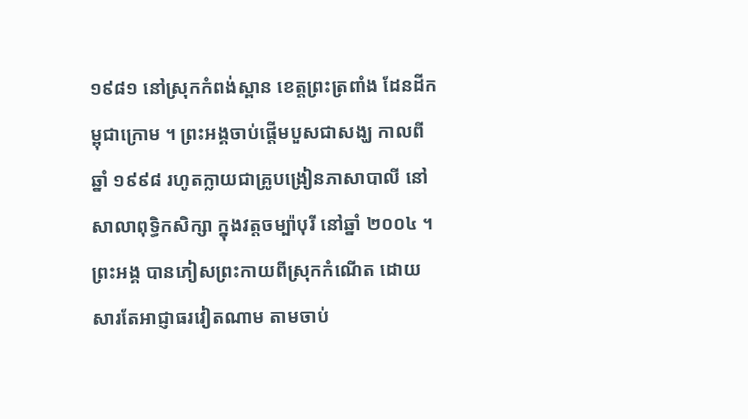១៩៨១ នៅស្រុកកំពង់ស្ពាន ខេត្តព្រះត្រពាំង ដែនដីកម្ពុជាក្រោម ។ ព្រះអង្គចាប់ផ្ដើមបួសជាសង្ឃ កាលពីឆ្នាំ ១៩៩៨ រហូតក្លាយជាគ្រូបង្រៀនភាសាបាលី នៅសាលាពុទ្ធិកសិក្សា ក្នុងវត្តចម្ប៉ាបុរី នៅឆ្នាំ ២០០៤ ។ ព្រះអង្គ បានភៀសព្រះកាយពីស្រុកកំណើត ដោយសារតែអាជ្ញាធរវៀតណាម តាមចាប់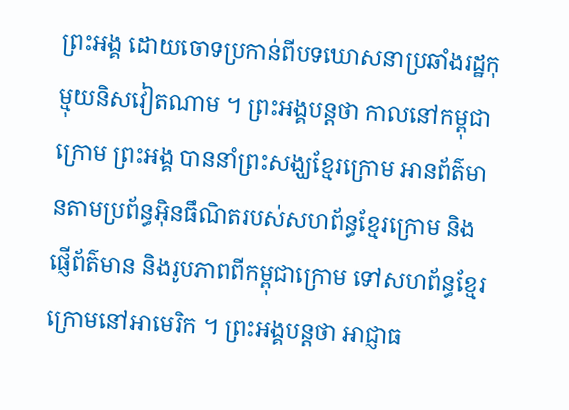ព្រះអង្គ ដោយចោទប្រកាន់ពីបទឃោសនាប្រឆាំងរដ្ឋកុម្មុយនិសវៀតណាម ។ ព្រះអង្គបន្តថា កាលនៅកម្ពុជាក្រោម ព្រះអង្គ បាននាំព្រះសង្ឃខ្មែរក្រោម អានព័ត៌មានតាមប្រព័ន្ធអ៊ិនធឹណិតរបស់សហព័ន្ធខ្មែរក្រោម និងផ្ញើព័ត៌មាន និងរូបភាពពីកម្ពុជាក្រោម ទៅសហព័ន្ធខ្មែរក្រោមនៅអាមេរិក ។ ព្រះអង្គបន្តថា អាជ្ញាធ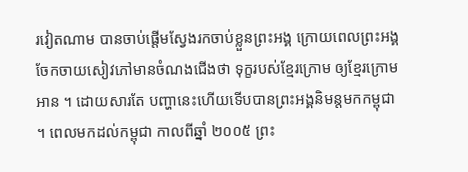រវៀតណាម បានចាប់ផ្តើមស្វែងរកចាប់ខ្លួនព្រះអង្គ ក្រោយពេលព្រះអង្គចែកចាយសៀវភៅមានចំណងជើងថា ទុក្ខរបស់ខ្មែរក្រោម ឲ្យខ្មែរក្រោមអាន ។ ដោយសារតែ បញ្ហានេះហើយទើបបានព្រះអង្គនិមន្តមកកម្ពុជា ។ ពេលមកដល់កម្ពុជា កាលពីឆ្នាំ ២០០៥ ព្រះ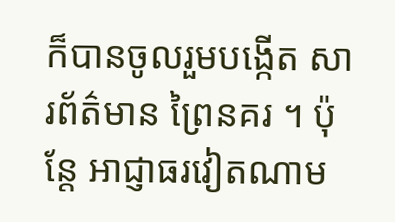ក៏បានចូលរួមបង្កើត សារព័ត៌មាន ព្រៃនគរ ។ ប៉ុន្តែ អាជ្ញាធរវៀតណាម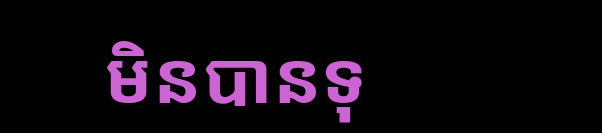មិនបានទុ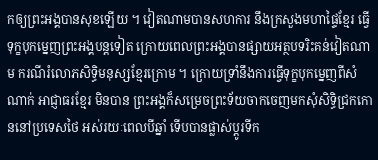កឲ្យព្រះអង្គបានសុខឡើយ ។ វៀតណាមបានសហការ នឹងក្រសួងមហាផ្ទៃខ្មែរ ធ្វើទុក្ខបុកម្នេញព្រះអង្គបន្តទៀត ក្រោយពេលព្រះអង្គបានផ្សាយអត្ថបទរិះគន់វៀតណាម ករណីរំលោភសិទ្ធិមនុស្សខ្មែរក្រោម ។ ក្រោយទ្រាំនឹងការធ្វើទុក្ខបុកម្នេញពីសំណាក់ អាជ្ញាធរខ្មែរ មិនបាន ព្រះអង្គក៏សម្រេចព្រះទ័យចាកចេញមកសុំសិទ្ធិជ្រកកោននៅប្រទេសថៃ អស់រយៈពេលបីឆ្នាំ ទើបបានផ្លាស់ប្ដូរទីក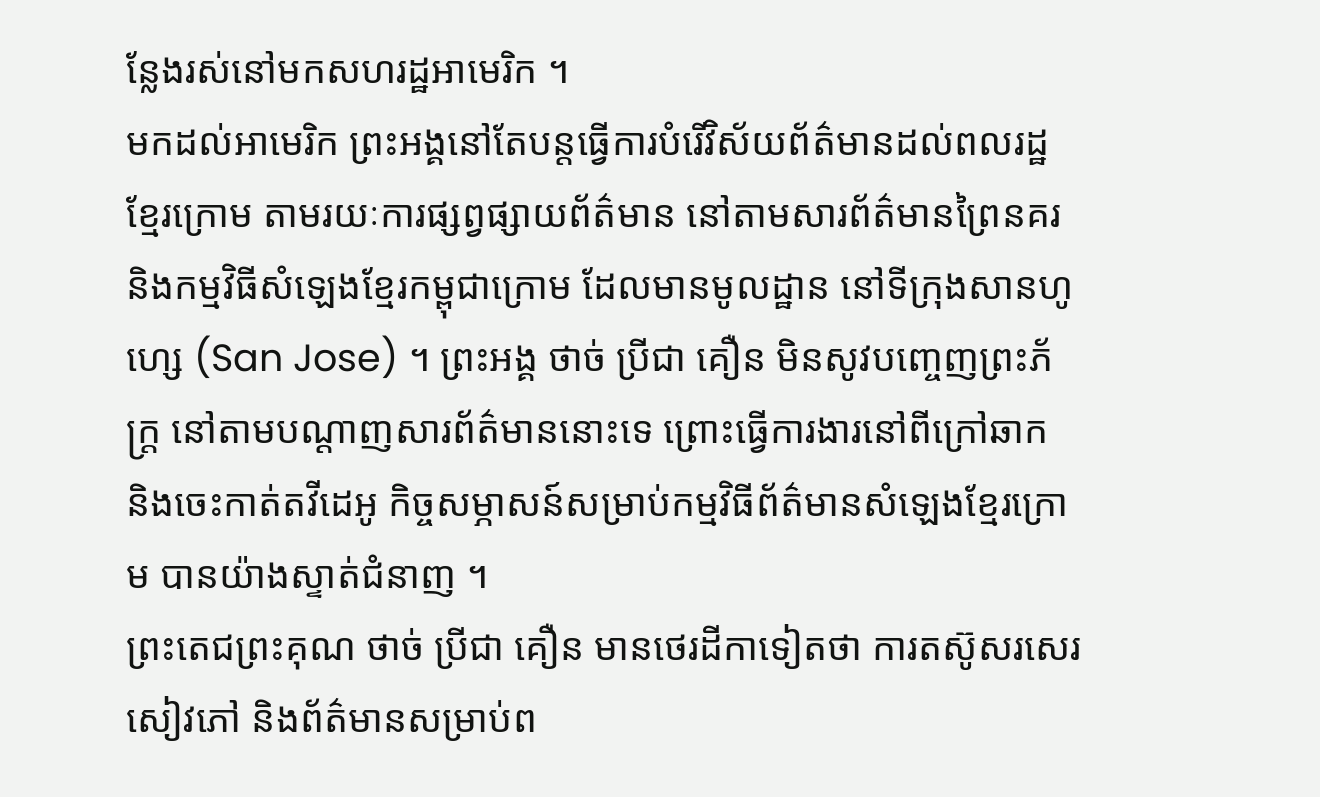ន្លែងរស់នៅមកសហរដ្ឋអាមេរិក ។
មកដល់អាមេរិក ព្រះអង្គនៅតែបន្តធ្វើការបំរើវិស័យព័ត៌មានដល់ពលរដ្ឋខ្មែរក្រោម តាមរយៈការផ្សព្វផ្សាយព័ត៌មាន នៅតាមសារព័ត៌មានព្រៃនគរ និងកម្មវិធីសំឡេងខ្មែរកម្ពុជាក្រោម ដែលមានមូលដ្ឋាន នៅទីក្រុងសានហូហ្សេ (San Jose) ។ ព្រះអង្គ ថាច់ ប្រីជា គឿន មិនសូវបញ្ចេញព្រះភ័ក្ត្រ នៅតាមបណ្ដាញសារព័ត៌មាននោះទេ ព្រោះធ្វើការងារនៅពីក្រៅឆាក និងចេះកាត់តវីដេអូ កិច្ចសម្ភាសន៍សម្រាប់កម្មវិធីព័ត៌មានសំឡេងខ្មែរក្រោម បានយ៉ាងស្ទាត់ជំនាញ ។
ព្រះតេជព្រះគុណ ថាច់ ប្រីជា គឿន មានថេរដីកាទៀតថា ការតស៊ូសរសេរសៀវភៅ និងព័ត៌មានសម្រាប់ព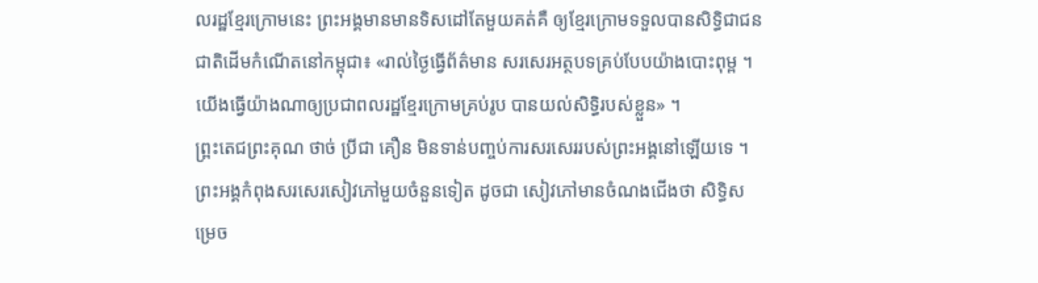លរដ្ឋខ្មែរក្រោមនេះ ព្រះអង្គមានមានទិសដៅតែមួយគត់គឺ ឲ្យខ្មែរក្រោមទទួលបានសិទ្ធិជាជនជាតិដើមកំណើតនៅកម្ពុជា៖ «រាល់ថ្ងៃធ្វើព័ត៌មាន សរសេរអត្ថបទគ្រប់បែបយ៉ាងបោះពុម្ព ។ យើងធ្វើយ៉ាងណាឲ្យប្រជាពលរដ្ឋខ្មែរក្រោមគ្រប់រូប បានយល់សិទ្ធិរបស់ខ្លួន» ។
ព្ព្រះតេជព្រះគុណ ថាច់ ប្រីជា គឿន មិនទាន់បញ្ចប់ការសរសេររបស់ព្រះអង្គនៅឡើយទេ ។ ព្រះអង្គកំពុងសរសេរសៀវភៅមួយចំនួនទៀត ដូចជា សៀវភៅមានចំណងជើងថា សិទ្ធិសម្រេច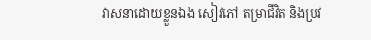វាសនាដោយខ្លួនឯង សៀវភៅ តម្រាជីវិត និងប្រវ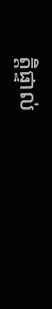ត្តិផ្ទាល់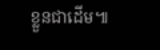ខ្លួនជាដើម៕